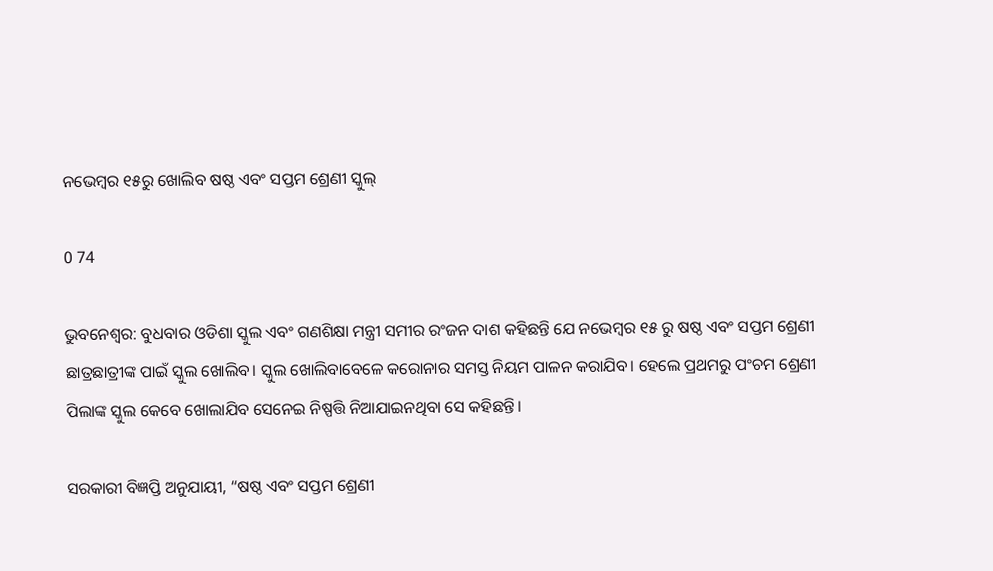ନଭେମ୍ବର ୧୫ରୁ ଖୋଲିବ ଷଷ୍ଠ ଏବଂ ସପ୍ତମ ଶ୍ରେଣୀ ସ୍କୁଲ୍

0 74

ଭୁବନେଶ୍ୱର: ବୁଧବାର ଓଡିଶା ସ୍କୁଲ ଏବଂ ଗଣଶିକ୍ଷା ମନ୍ତ୍ରୀ ସମୀର ରଂଜନ ଦାଶ କହିଛନ୍ତି ଯେ ନଭେମ୍ବର ୧୫ ରୁ ଷଷ୍ଠ ଏବଂ ସପ୍ତମ ଶ୍ରେଣୀ ଛାତ୍ରଛାତ୍ରୀଙ୍କ ପାଇଁ ସ୍କୁଲ ଖୋଲିବ। ସ୍କୁଲ ଖୋଲିବାବେଳେ କରୋନାର ସମସ୍ତ ନିୟମ ପାଳନ କରାଯିବ। ହେଲେ ପ୍ରଥମରୁ ପଂଚମ ଶ୍ରେଣୀ ପିଲାଙ୍କ ସ୍କୁଲ କେବେ ଖୋଲାଯିବ ସେନେଇ ନିଷ୍ପତ୍ତି ନିଆଯାଇନଥିବା ସେ କହିଛନ୍ତି।

ସରକାରୀ ବିଜ୍ଞପ୍ତି ଅନୁଯାୟୀ, “ଷଷ୍ଠ ଏବଂ ସପ୍ତମ ଶ୍ରେଣୀ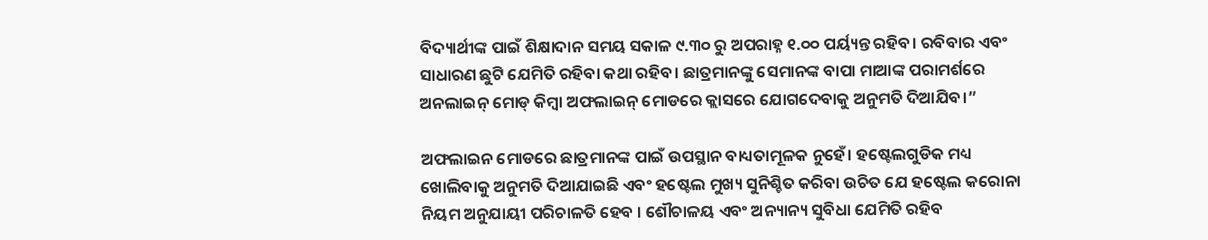ବିଦ୍ୟାର୍ଥୀଙ୍କ ପାଇଁ ଶିକ୍ଷାଦାନ ସମୟ ସକାଳ ୯.୩୦ ରୁ ଅପରାହ୍ନ ୧.୦୦ ପର୍ୟ୍ୟନ୍ତ ରହିବ। ରବିବାର ଏବଂ ସାଧାରଣ ଛୁଟି ଯେମିତି ରହିବା କଥା ରହିବ। ଛାତ୍ରମାନଙ୍କୁ ସେମାନଙ୍କ ବାପା ମାଆଙ୍କ ପରାମର୍ଶରେ ଅନଲାଇନ୍ ମୋଡ୍ କିମ୍ବା ଅଫଲାଇନ୍ ମୋଡରେ କ୍ଲାସରେ ଯୋଗଦେବାକୁ ଅନୁମତି ଦିଆଯିବ।”

ଅଫଲାଇନ ମୋଡରେ ଛାତ୍ରମାନଙ୍କ ପାଇଁ ଉପସ୍ଥାନ ବାଧ୍ୟତାମୂଳକ ନୁହେଁ। ହଷ୍ଟେଲଗୁଡିକ ମଧ୍ୟ ଖୋଲିବାକୁ ଅନୁମତି ଦିଆଯାଇଛି ଏବଂ ହଷ୍ଟେଲ ମୁଖ୍ୟ ସୁନିଶ୍ଚିତ କରିବା ଉଚିତ ଯେ ହଷ୍ଟେଲ କରୋନା ନିୟମ ଅନୁଯାୟୀ ପରିଚାଳତି ହେବ । ଶୌଚାଳୟ ଏବଂ ଅନ୍ୟାନ୍ୟ ସୁବିଧା ଯେମିତି ରହିବ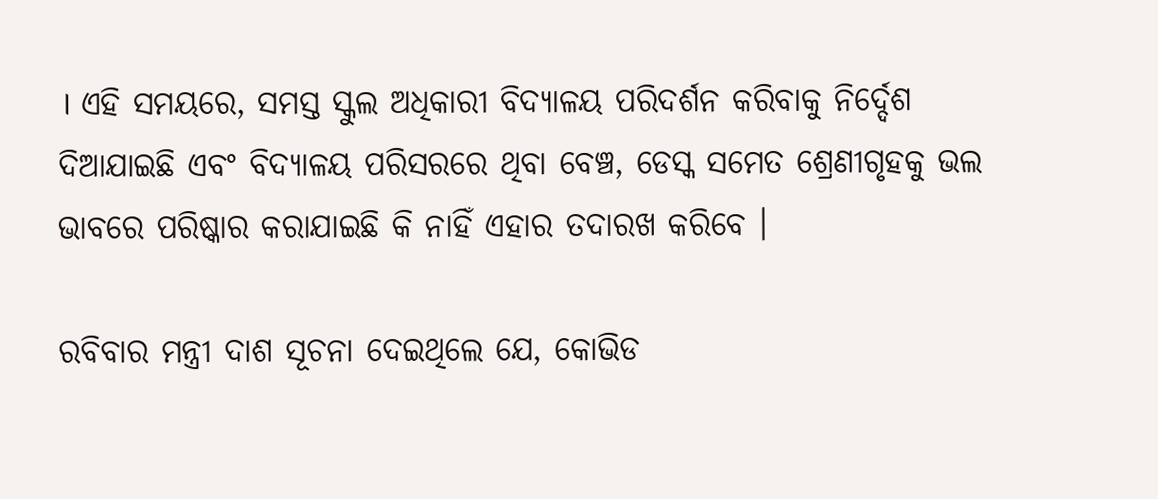। ଏହି ସମୟରେ, ସମସ୍ତ ସ୍କୁଲ ଅଧିକାରୀ ବିଦ୍ୟାଳୟ ପରିଦର୍ଶନ କରିବାକୁ ନିର୍ଦ୍ଦେଶ ଦିଆଯାଇଛି ଏବଂ ବିଦ୍ୟାଳୟ ପରିସରରେ ଥିବା ବେଞ୍ଚ, ଡେସ୍କ ସମେତ ଶ୍ରେଣୀଗୃହକୁ ଭଲ ଭାବରେ ପରିଷ୍କାର କରାଯାଇଛି କି ନାହିଁ ଏହାର ତଦାରଖ କରିବେ ।

ରବିବାର ମନ୍ତ୍ରୀ ଦାଶ ସୂଚନା ଦେଇଥିଲେ ଯେ, କୋଭିଡ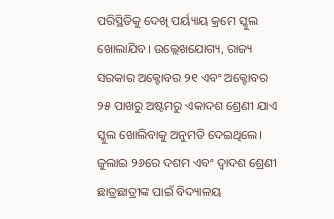ପରିସ୍ଥିତିକୁ ଦେଖି ପର୍ୟ୍ୟାୟ କ୍ରମେ ସ୍କୁଲ ଖୋଲାଯିବ। ଉଲ୍ଲେଖଯୋଗ୍ୟ, ରାଜ୍ୟ ସରକାର ଅକ୍ଟୋବର ୨୧ ଏବଂ ଅକ୍ଟୋବର ୨୫ ପାଖରୁ ଅଷ୍ଟମରୁ ଏକାଦଶ ଶ୍ରେଣୀ ଯାଏ ସ୍କୁଲ ଖୋଲିବାକୁ ଅନୁମତି ଦେଇଥିଲେ। ଜୁଲାଇ ୨୬ରେ ଦଶମ ଏବଂ ଦ୍ୱାଦଶ ଶ୍ରେଣୀ ଛାତ୍ରଛାତ୍ରୀଙ୍କ ପାଇଁ ବିଦ୍ୟାଳୟ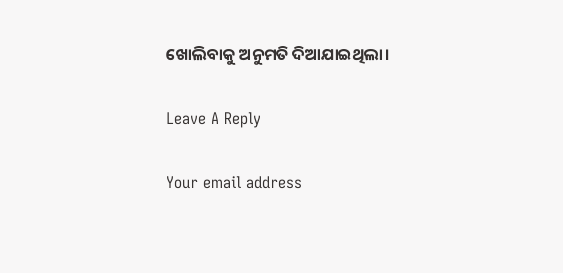ଖୋଲିବାକୁ ଅନୁମତି ଦିଆଯାଇଥିଲା।

Leave A Reply

Your email address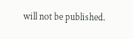will not be published.